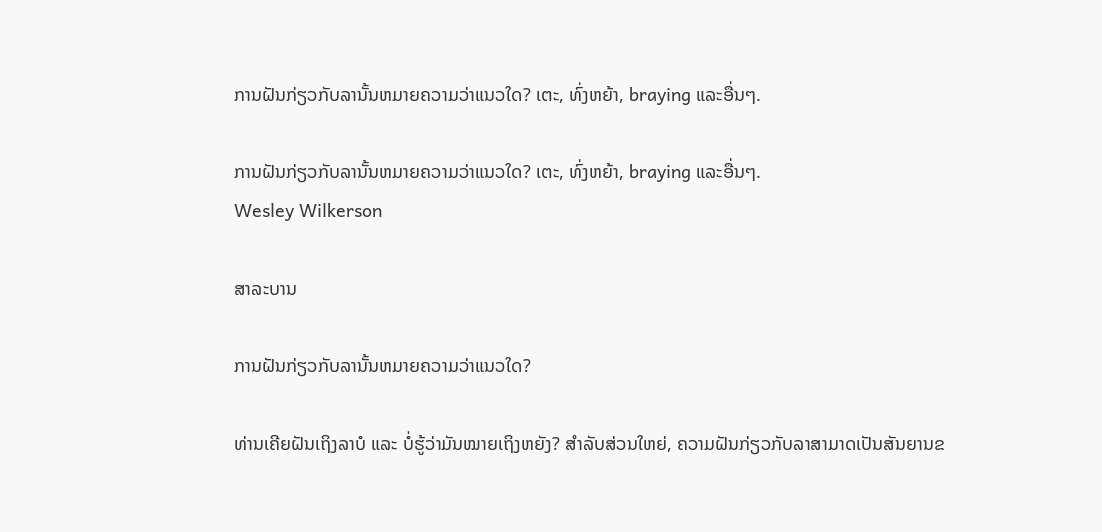ການຝັນກ່ຽວກັບລານັ້ນຫມາຍຄວາມວ່າແນວໃດ? ເຕະ, ທົ່ງຫຍ້າ, braying ແລະອື່ນໆ.

ການຝັນກ່ຽວກັບລານັ້ນຫມາຍຄວາມວ່າແນວໃດ? ເຕະ, ທົ່ງຫຍ້າ, braying ແລະອື່ນໆ.
Wesley Wilkerson

ສາລະບານ

ການຝັນກ່ຽວກັບລານັ້ນຫມາຍຄວາມວ່າແນວໃດ?

ທ່ານເຄີຍຝັນເຖິງລາບໍ ແລະ ບໍ່ຮູ້ວ່າມັນໝາຍເຖິງຫຍັງ? ສໍາລັບສ່ວນໃຫຍ່, ຄວາມຝັນກ່ຽວກັບລາສາມາດເປັນສັນຍານຂ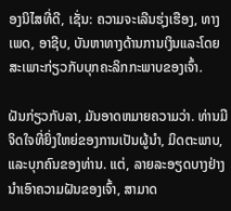ອງນິໄສທີ່ດີ, ເຊັ່ນ: ຄວາມຈະເລີນຮຸ່ງເຮືອງ, ທາງເພດ, ອາຊີບ, ບັນຫາທາງດ້ານການເງິນແລະໂດຍສະເພາະກ່ຽວກັບບຸກຄະລິກກະພາບຂອງເຈົ້າ.

ຝັນກ່ຽວກັບລາ, ມັນອາດຫມາຍຄວາມວ່າ. ທ່ານມີຈິດໃຈທີ່ຍິ່ງໃຫຍ່ຂອງການເປັນຜູ້ນໍາ, ມິດຕະພາບ, ແລະບຸກຄົນຂອງທ່ານ. ແຕ່, ລາຍລະອຽດບາງຢ່າງນໍາເອົາຄວາມຝັນຂອງເຈົ້າ, ສາມາດ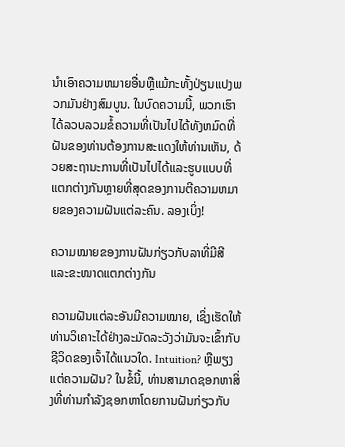ນໍາເອົາຄວາມຫມາຍອື່ນຫຼືແມ້ກະທັ້ງປ່ຽນແປງພວກມັນຢ່າງສົມບູນ. ໃນບົດຄວາມນີ້, ພວກເຮົາໄດ້ລວບລວມຂໍ້ຄວາມທີ່ເປັນໄປໄດ້ທັງຫມົດທີ່ຝັນຂອງທ່ານຕ້ອງການສະແດງໃຫ້ທ່ານເຫັນ, ດ້ວຍສະຖານະການທີ່ເປັນໄປໄດ້ແລະຮູບແບບທີ່ແຕກຕ່າງກັນຫຼາຍທີ່ສຸດຂອງການຕີຄວາມຫມາຍຂອງຄວາມຝັນແຕ່ລະຄົນ. ລອງເບິ່ງ!

ຄວາມໝາຍຂອງການຝັນກ່ຽວກັບລາທີ່ມີສີ ແລະຂະໜາດແຕກຕ່າງກັນ

ຄວາມຝັນແຕ່ລະອັນມີຄວາມໝາຍ, ເຊິ່ງເຮັດໃຫ້ທ່ານວິເຄາະໄດ້ຢ່າງລະມັດລະວັງວ່າມັນຈະເຂົ້າກັບຊີວິດຂອງເຈົ້າໄດ້ແນວໃດ. Intuition? ຫຼືພຽງແຕ່ຄວາມຝັນ? ໃນຂໍ້ນີ້, ທ່ານສາມາດຊອກຫາສິ່ງທີ່ທ່ານກໍາລັງຊອກຫາໂດຍການຝັນກ່ຽວກັບ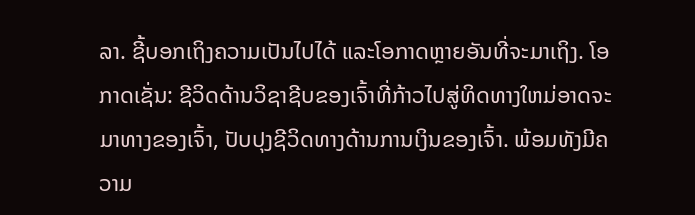ລາ. ຊີ້ບອກເຖິງຄວາມເປັນໄປໄດ້ ແລະໂອກາດຫຼາຍອັນທີ່ຈະມາເຖິງ. ໂອກາດເຊັ່ນ: ຊີວິດດ້ານວິຊາຊີບຂອງເຈົ້າທີ່ກ້າວໄປສູ່ທິດທາງໃຫມ່ອາດຈະມາທາງຂອງເຈົ້າ, ປັບປຸງຊີວິດທາງດ້ານການເງິນຂອງເຈົ້າ. ພ້ອມທັງມີຄວາມ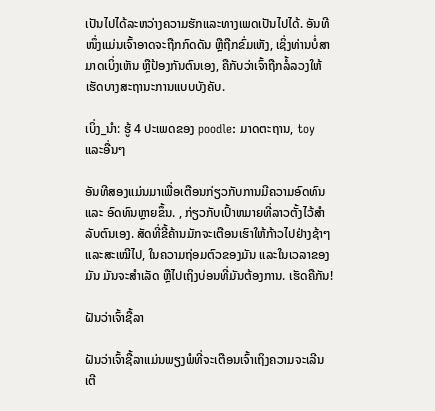ເປັນໄປໄດ້ລະຫວ່າງຄວາມຮັກແລະທາງເພດເປັນໄປໄດ້. ອັນທີໜຶ່ງແມ່ນເຈົ້າອາດຈະຖືກກົດດັນ ຫຼືຖືກຂົ່ມເຫັງ, ເຊິ່ງທ່ານບໍ່ສາມາດເບິ່ງເຫັນ ຫຼືປ້ອງກັນຕົນເອງ, ຄືກັບວ່າເຈົ້າຖືກລໍ້ລວງໃຫ້ເຮັດບາງສະຖານະການແບບບັງຄັບ.

ເບິ່ງ_ນຳ: ຮູ້ 4 ປະເພດຂອງ poodle: ມາດຕະຖານ, toy ແລະອື່ນໆ

ອັນທີສອງແມ່ນມາເພື່ອເຕືອນກ່ຽວກັບການມີຄວາມອົດທົນ ແລະ ອົດທົນຫຼາຍຂຶ້ນ. , ກ່ຽວກັບເປົ້າຫມາຍທີ່ລາວຕັ້ງໄວ້ສໍາລັບຕົນເອງ. ສັດທີ່ຂີ້ຄ້ານມັກຈະເຕືອນເຮົາໃຫ້ກ້າວໄປຢ່າງຊ້າໆ ແລະສະເໝີໄປ, ໃນຄວາມຖ່ອມຕົວຂອງມັນ ແລະໃນເວລາຂອງມັນ ມັນຈະສຳເລັດ ຫຼືໄປເຖິງບ່ອນທີ່ມັນຕ້ອງການ. ເຮັດຄືກັນ!

ຝັນວ່າເຈົ້າຊື້ລາ

ຝັນວ່າເຈົ້າຊື້ລາແມ່ນພຽງພໍທີ່ຈະເຕືອນເຈົ້າເຖິງຄວາມຈະເລີນເຕີ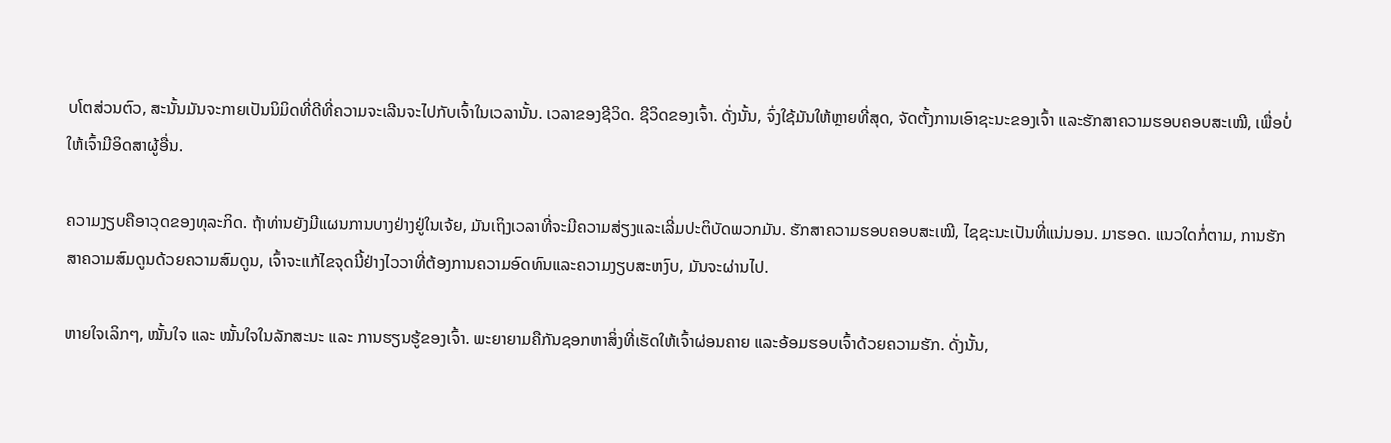ບໂຕສ່ວນຕົວ, ສະນັ້ນມັນຈະກາຍເປັນນິມິດທີ່ດີທີ່ຄວາມຈະເລີນຈະໄປກັບເຈົ້າໃນເວລານັ້ນ. ເວລາຂອງຊີວິດ. ຊີວິດຂອງເຈົ້າ. ດັ່ງນັ້ນ, ຈົ່ງໃຊ້ມັນໃຫ້ຫຼາຍທີ່ສຸດ, ຈັດຕັ້ງການເອົາຊະນະຂອງເຈົ້າ ແລະຮັກສາຄວາມຮອບຄອບສະເໝີ, ເພື່ອບໍ່ໃຫ້ເຈົ້າມີອິດສາຜູ້ອື່ນ.

ຄວາມງຽບຄືອາວຸດຂອງທຸລະກິດ. ຖ້າທ່ານຍັງມີແຜນການບາງຢ່າງຢູ່ໃນເຈ້ຍ, ມັນເຖິງເວລາທີ່ຈະມີຄວາມສ່ຽງແລະເລີ່ມປະຕິບັດພວກມັນ. ຮັກສາຄວາມຮອບຄອບສະເໝີ, ໄຊຊະນະເປັນທີ່ແນ່ນອນ. ມາຮອດ. ແນວໃດກໍ່ຕາມ, ການຮັກສາຄວາມສົມດູນດ້ວຍຄວາມສົມດູນ, ເຈົ້າຈະແກ້ໄຂຈຸດນີ້ຢ່າງໄວວາທີ່ຕ້ອງການຄວາມອົດທົນແລະຄວາມງຽບສະຫງົບ, ມັນຈະຜ່ານໄປ.

ຫາຍໃຈເລິກໆ, ໝັ້ນໃຈ ແລະ ໝັ້ນໃຈໃນລັກສະນະ ແລະ ການຮຽນຮູ້ຂອງເຈົ້າ. ພະຍາຍາມຄືກັນຊອກຫາສິ່ງທີ່ເຮັດໃຫ້ເຈົ້າຜ່ອນຄາຍ ແລະອ້ອມຮອບເຈົ້າດ້ວຍຄວາມຮັກ. ດັ່ງນັ້ນ,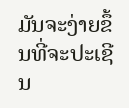ມັນຈະງ່າຍຂຶ້ນທີ່ຈະປະເຊີນ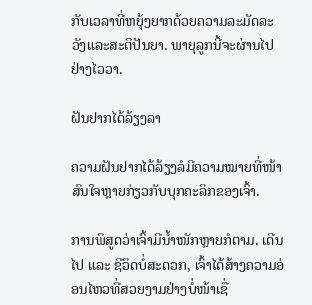ກັບເວລາທີ່ຫຍຸ້ງຍາກດ້ວຍຄວາມລະມັດລະວັງແລະສະຕິປັນຍາ. ພາຍຸລູກນີ້ຈະຜ່ານໄປຢ່າງໄວວາ.

ຝັນຢາກໄດ້ລ້ຽງລາ

ຄວາມຝັນຢາກໄດ້ລ້ຽງລໍມີຄວາມໝາຍທີ່ໜ້າສົນໃຈຫຼາຍກ່ຽວກັບບຸກຄະລິກຂອງເຈົ້າ.

ການພິສູດວ່າເຈົ້າມີນ້ຳໜັກຫຼາຍກໍຕາມ. ເດີນໄປ ແລະ ຊີວິດບໍ່ສະດວກ, ເຈົ້າໄດ້ສ້າງຄວາມອ່ອນໄຫວທີ່ສວຍງາມຢ່າງບໍ່ໜ້າເຊື່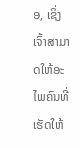ອ, ເຊິ່ງເຈົ້າສາມາດໃຫ້ອະໄພຄົນທີ່ເຮັດໃຫ້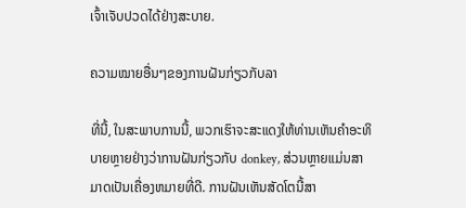ເຈົ້າເຈັບປວດໄດ້ຢ່າງສະບາຍ.

ຄວາມໝາຍອື່ນໆຂອງການຝັນກ່ຽວກັບລາ

ທີ່ນີ້, ໃນສະພາບການນີ້, ພວກເຮົາຈະສະແດງໃຫ້ທ່ານເຫັນຄໍາອະທິບາຍຫຼາຍຢ່າງວ່າການຝັນກ່ຽວກັບ donkey, ສ່ວນຫຼາຍແມ່ນສາມາດເປັນເຄື່ອງຫມາຍທີ່ດີ. ການຝັນເຫັນສັດໂຕນີ້ສາ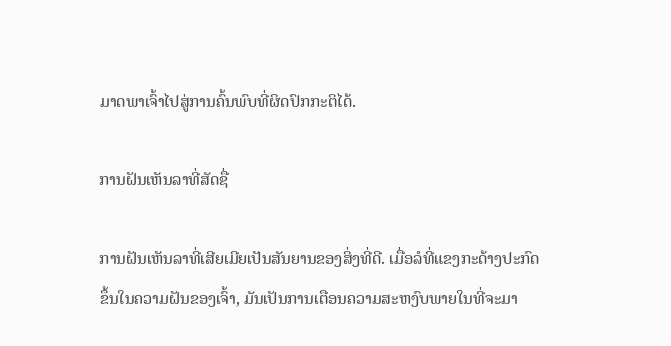ມາດພາເຈົ້າໄປສູ່ການຄົ້ນພົບທີ່ຜິດປົກກະຕິໄດ້.

ການຝັນເຫັນລາທີ່ສັດຊື່

ການຝັນເຫັນລາທີ່ເສີຍເມີຍເປັນສັນຍານຂອງສິ່ງທີ່ດີ. ເມື່ອລໍທີ່ແຂງກະດ້າງປະກົດຂຶ້ນໃນຄວາມຝັນຂອງເຈົ້າ, ມັນເປັນການເຕືອນຄວາມສະຫງົບພາຍໃນທີ່ຈະມາ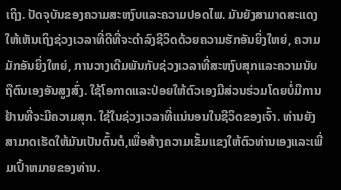ເຖິງ. ປັດຈຸບັນຂອງຄວາມສະຫງົບແລະຄວາມປອດໄພ. ມັນຍັງສາມາດສະແດງໃຫ້ເຫັນເຖິງຊ່ວງເວລາທີ່ດີທີ່ຈະດໍາລົງຊີວິດດ້ວຍຄວາມຮັກອັນຍິ່ງໃຫຍ່, ຄວາມມັກອັນຍິ່ງໃຫຍ່, ການວາງເດີມພັນກັບຊ່ວງເວລາທີ່ສະຫງົບສຸກແລະຄວາມນັບຖືຕົນເອງອັນສູງສົ່ງ. ໃຊ້ໂອກາດແລະປ່ອຍໃຫ້ຕົວເອງມີສ່ວນຮ່ວມໂດຍບໍ່ມີການຢ້ານທີ່ຈະມີຄວາມສຸກ. ໃຊ້ໃນຊ່ວງເວລາທີ່ແນ່ນອນໃນຊີວິດຂອງເຈົ້າ. ທ່ານຍັງສາມາດເຮັດໃຫ້ມັນເປັນຕົ້ນຕໍ,ເພື່ອສ້າງຄວາມເຂັ້ມແຂງໃຫ້ຕົວທ່ານເອງແລະເພີ່ມເປົ້າຫມາຍຂອງທ່ານ.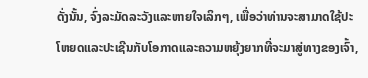ດັ່ງນັ້ນ, ຈົ່ງລະມັດລະວັງແລະຫາຍໃຈເລິກໆ, ເພື່ອວ່າທ່ານຈະສາມາດໃຊ້ປະໂຫຍດແລະປະເຊີນກັບໂອກາດແລະຄວາມຫຍຸ້ງຍາກທີ່ຈະມາສູ່ທາງຂອງເຈົ້າ,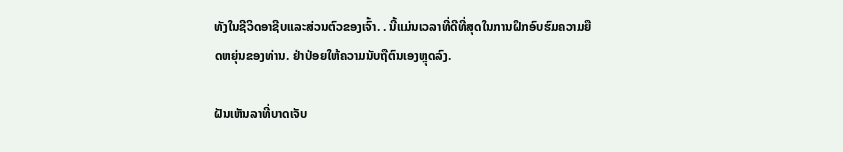ທັງໃນຊີວິດອາຊີບແລະສ່ວນຕົວຂອງເຈົ້າ. . ນີ້ແມ່ນເວລາທີ່ດີທີ່ສຸດໃນການຝຶກອົບຮົມຄວາມຍືດຫຍຸ່ນຂອງທ່ານ. ຢ່າປ່ອຍໃຫ້ຄວາມນັບຖືຕົນເອງຫຼຸດລົງ.

ຝັນເຫັນລາທີ່ບາດເຈັບ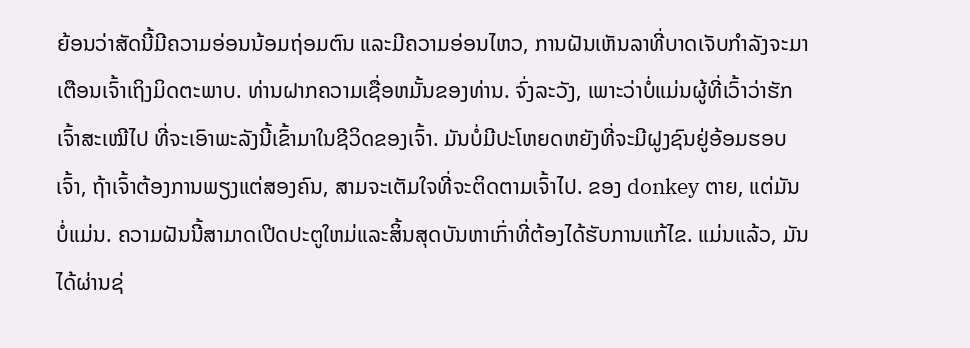ຍ້ອນວ່າສັດນີ້ມີຄວາມອ່ອນນ້ອມຖ່ອມຕົນ ແລະມີຄວາມອ່ອນໄຫວ, ການຝັນເຫັນລາທີ່ບາດເຈັບກຳລັງຈະມາເຕືອນເຈົ້າເຖິງມິດຕະພາບ. ທ່ານຝາກຄວາມເຊື່ອຫມັ້ນຂອງທ່ານ. ຈົ່ງລະວັງ, ເພາະວ່າບໍ່ແມ່ນຜູ້ທີ່ເວົ້າວ່າຮັກເຈົ້າສະເໝີໄປ ທີ່ຈະເອົາພະລັງນີ້ເຂົ້າມາໃນຊີວິດຂອງເຈົ້າ. ມັນບໍ່ມີປະໂຫຍດຫຍັງທີ່ຈະມີຝູງຊົນຢູ່ອ້ອມຮອບເຈົ້າ, ຖ້າເຈົ້າຕ້ອງການພຽງແຕ່ສອງຄົນ, ສາມຈະເຕັມໃຈທີ່ຈະຕິດຕາມເຈົ້າໄປ. ຂອງ donkey ຕາຍ, ແຕ່ມັນບໍ່ແມ່ນ. ຄວາມຝັນນີ້ສາມາດເປີດປະຕູໃຫມ່ແລະສິ້ນສຸດບັນຫາເກົ່າທີ່ຕ້ອງໄດ້ຮັບການແກ້ໄຂ. ແມ່ນແລ້ວ, ມັນໄດ້ຜ່ານຊ່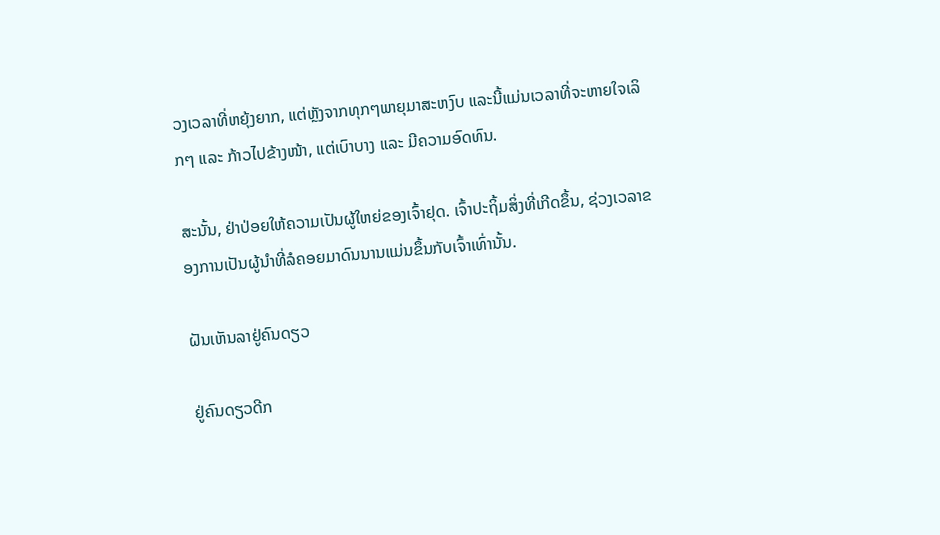ວງເວລາທີ່ຫຍຸ້ງຍາກ, ແຕ່ຫຼັງຈາກທຸກໆພາຍຸມາສະຫງົບ ແລະນີ້ແມ່ນເວລາທີ່ຈະຫາຍໃຈເລິກໆ ແລະ ກ້າວໄປຂ້າງໜ້າ, ແຕ່ເບົາບາງ ແລະ ມີຄວາມອົດທົນ.

ສະນັ້ນ, ຢ່າປ່ອຍໃຫ້ຄວາມເປັນຜູ້ໃຫຍ່ຂອງເຈົ້າຢຸດ. ເຈົ້າປະຖິ້ມສິ່ງທີ່ເກີດຂຶ້ນ, ຊ່ວງເວລາຂອງການເປັນຜູ້ນໍາທີ່ລໍຄອຍມາດົນນານແມ່ນຂຶ້ນກັບເຈົ້າເທົ່ານັ້ນ.

ຝັນເຫັນລາຢູ່ຄົນດຽວ

ຢູ່ຄົນດຽວດີກ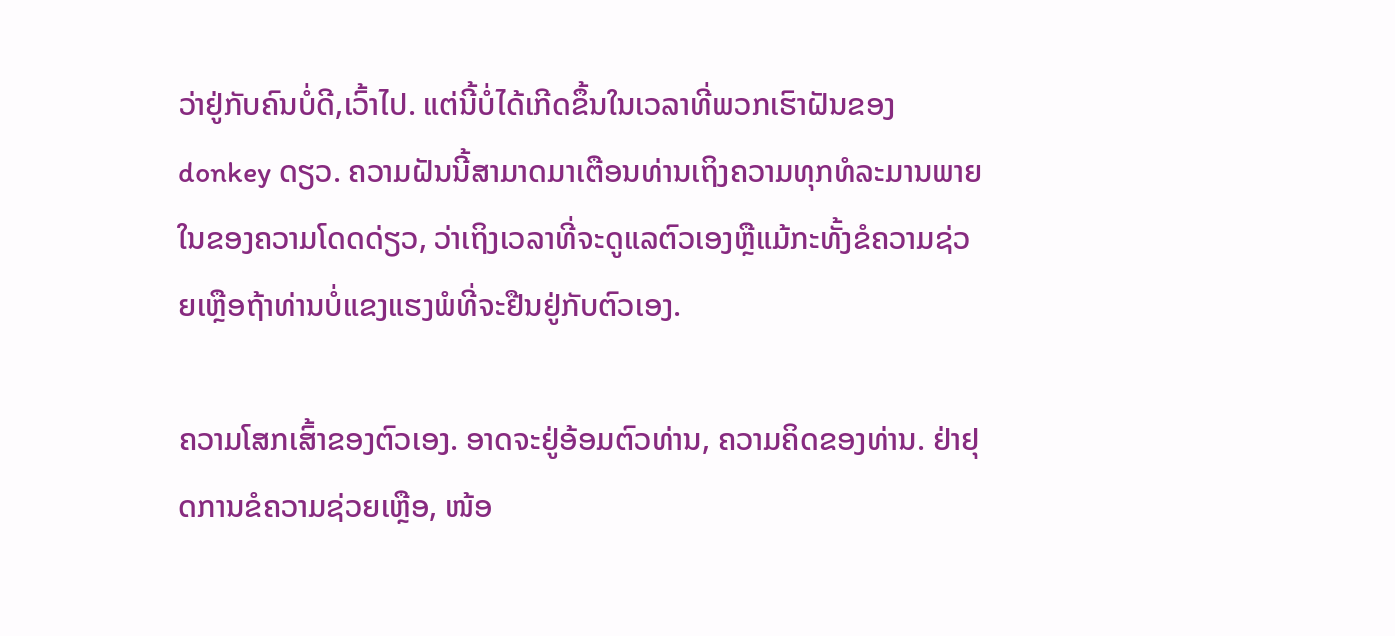ວ່າຢູ່ກັບຄົນບໍ່ດີ,ເວົ້າໄປ. ແຕ່ນີ້ບໍ່ໄດ້ເກີດຂຶ້ນໃນເວລາທີ່ພວກເຮົາຝັນຂອງ donkey ດຽວ. ຄວາມຝັນນີ້ສາມາດມາເຕືອນທ່ານເຖິງຄວາມທຸກທໍລະມານພາຍໃນຂອງຄວາມໂດດດ່ຽວ, ວ່າເຖິງເວລາທີ່ຈະດູແລຕົວເອງຫຼືແມ້ກະທັ້ງຂໍຄວາມຊ່ວຍເຫຼືອຖ້າທ່ານບໍ່ແຂງແຮງພໍທີ່ຈະຢືນຢູ່ກັບຕົວເອງ.

ຄວາມໂສກເສົ້າຂອງຕົວເອງ. ອາດຈະຢູ່ອ້ອມຕົວທ່ານ, ຄວາມຄິດຂອງທ່ານ. ຢ່າຢຸດການຂໍຄວາມຊ່ວຍເຫຼືອ, ໜ້ອ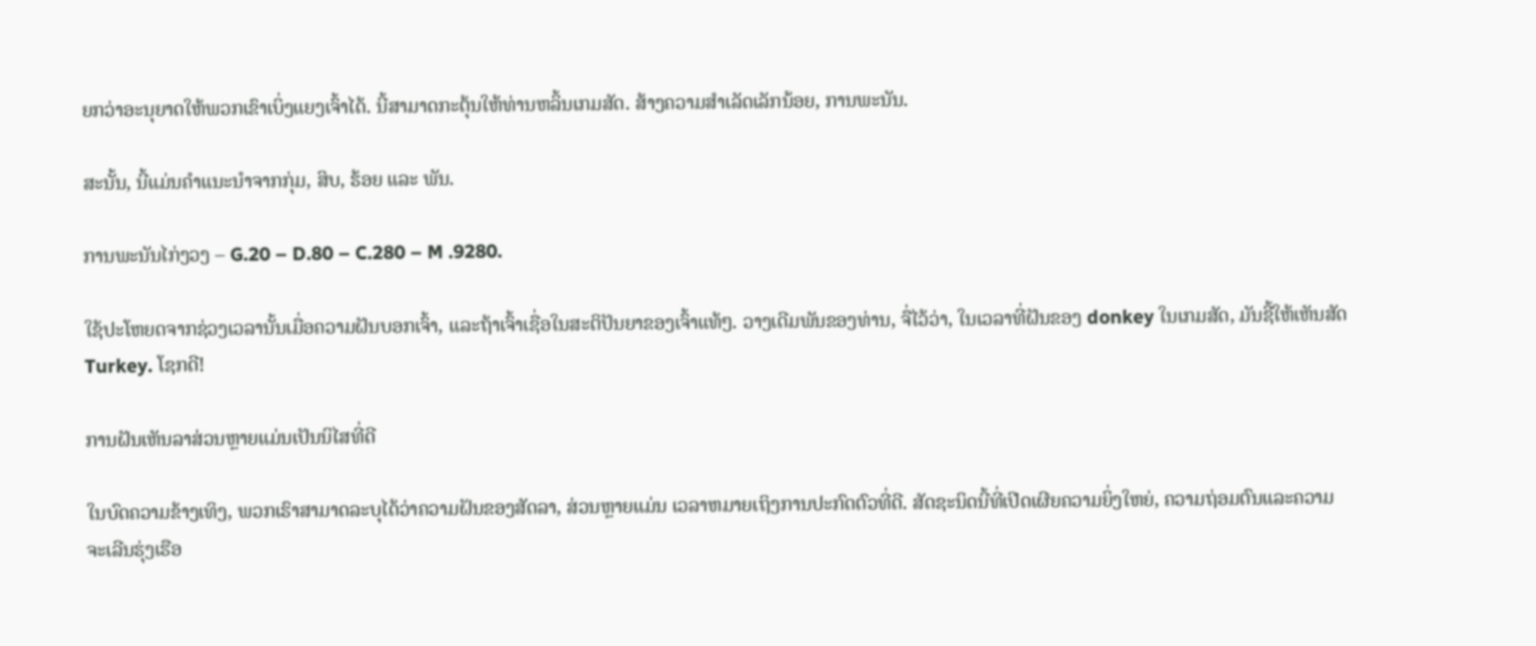ຍກວ່າອະນຸຍາດໃຫ້ພວກເຂົາເບິ່ງແຍງເຈົ້າໄດ້. ນີ້ສາມາດກະຕຸ້ນໃຫ້ທ່ານຫລິ້ນເກມສັດ. ສ້າງຄວາມສຳເລັດເລັກນ້ອຍ, ການພະນັນ.

ສະນັ້ນ, ນີ້ແມ່ນຄຳແນະນຳຈາກກຸ່ມ, ສິບ, ຮ້ອຍ ແລະ ພັນ.

ການພະນັນໄກ່ງວງ – G.20 – D.80 – C.280 – M .9280.

ໃຊ້ປະໂຫຍດຈາກຊ່ວງເວລານັ້ນເມື່ອຄວາມຝັນບອກເຈົ້າ, ແລະຖ້າເຈົ້າເຊື່ອໃນສະຕິປັນຍາຂອງເຈົ້າແທ້ໆ. ວາງເດີມພັນຂອງທ່ານ, ຈື່ໄວ້ວ່າ, ໃນເວລາທີ່ຝັນຂອງ donkey ໃນເກມສັດ, ມັນຊີ້ໃຫ້ເຫັນສັດ Turkey. ໂຊກດີ!

ການຝັນເຫັນລາສ່ວນຫຼາຍແມ່ນເປັນນິໄສທີ່ດີ

ໃນບົດຄວາມຂ້າງເທິງ, ພວກເຮົາສາມາດລະບຸໄດ້ວ່າຄວາມຝັນຂອງສັດລາ, ສ່ວນຫຼາຍແມ່ນ ເວລາຫມາຍເຖິງການປະກົດຕົວທີ່ດີ. ສັດຊະນິດນີ້ທີ່ເປີດເຜີຍຄວາມຍິ່ງໃຫຍ່, ຄວາມຖ່ອມຕົນແລະຄວາມຈະເລີນຮຸ່ງເຮືອ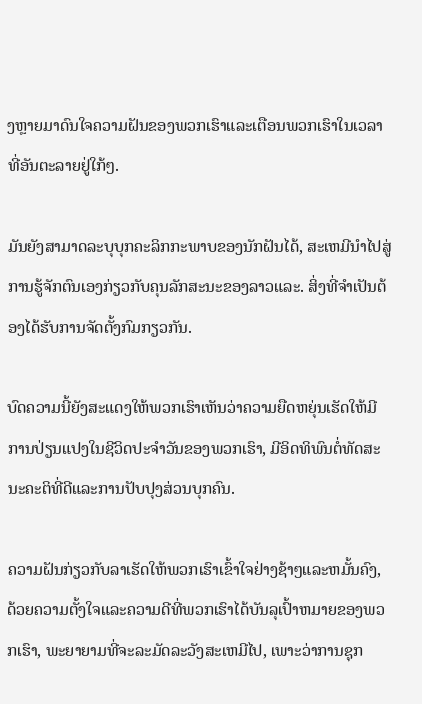ງຫຼາຍມາດົນໃຈຄວາມຝັນຂອງພວກເຮົາແລະເຕືອນພວກເຮົາໃນເວລາທີ່ອັນຕະລາຍຢູ່ໃກ້ໆ.

ມັນຍັງສາມາດລະບຸບຸກຄະລິກກະພາບຂອງນັກຝັນໄດ້, ສະເຫມີນໍາໄປສູ່ການຮູ້ຈັກຕົນເອງກ່ຽວກັບຄຸນລັກສະນະຂອງລາວແລະ. ສິ່ງທີ່ຈໍາເປັນຕ້ອງໄດ້ຮັບການຈັດຕັ້ງກົມກຽວກັນ.

ບົດຄວາມນີ້ຍັງສະແດງໃຫ້ພວກເຮົາເຫັນວ່າຄວາມຍືດຫຍຸ່ນເຮັດໃຫ້ມີການປ່ຽນແປງໃນຊີວິດປະຈໍາວັນຂອງພວກເຮົາ, ມີອິດທິພົນຕໍ່ທັດສະນະຄະຕິທີ່ດີແລະການປັບປຸງສ່ວນບຸກຄົນ.

ຄວາມຝັນກ່ຽວກັບລາເຮັດໃຫ້ພວກເຮົາເຂົ້າໃຈຢ່າງຊ້າໆແລະຫມັ້ນຄົງ, ດ້ວຍຄວາມຕັ້ງໃຈແລະຄວາມດີທີ່ພວກເຮົາໄດ້ບັນລຸເປົ້າຫມາຍຂອງພວກເຮົາ, ພະຍາຍາມທີ່ຈະລະມັດລະວັງສະເຫມີໄປ, ເພາະວ່າການຊຸກ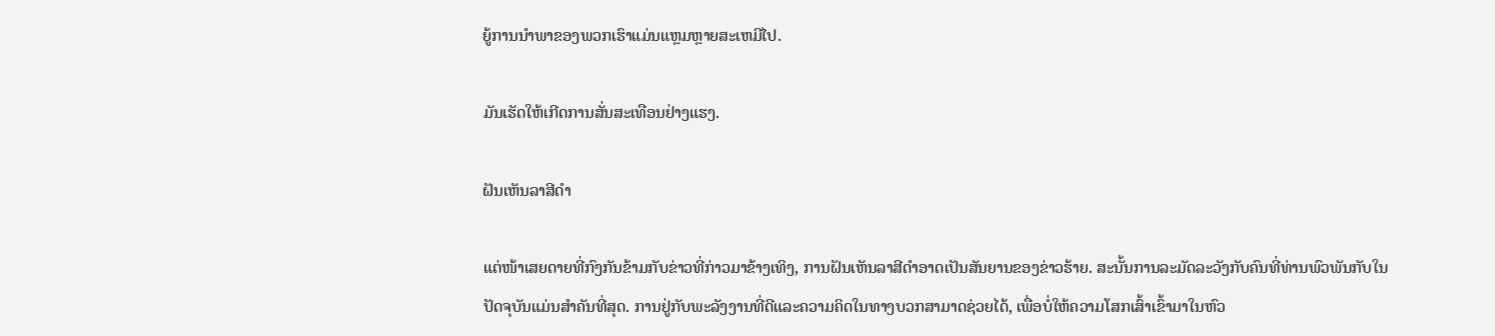ຍູ້ການນໍາພາຂອງພວກເຮົາແມ່ນແຫຼມຫຼາຍສະເຫມີໄປ.

ມັນເຮັດໃຫ້ເກີດການສັ່ນສະເທືອນຢ່າງແຮງ.

ຝັນເຫັນລາສີດຳ

ແຕ່ໜ້າເສຍດາຍທີ່ກົງກັນຂ້າມກັບຂ່າວທີ່ກ່າວມາຂ້າງເທິງ, ການຝັນເຫັນລາສີດຳອາດເປັນສັນຍານຂອງຂ່າວຮ້າຍ. ສະນັ້ນການລະມັດລະວັງກັບຄົນທີ່ທ່ານພົວພັນກັບໃນປັດຈຸບັນແມ່ນສໍາຄັນທີ່ສຸດ. ການຢູ່ກັບພະລັງງານທີ່ດີແລະຄວາມຄິດໃນທາງບວກສາມາດຊ່ວຍໄດ້, ເພື່ອບໍ່ໃຫ້ຄວາມໂສກເສົ້າເຂົ້າມາໃນຫົວ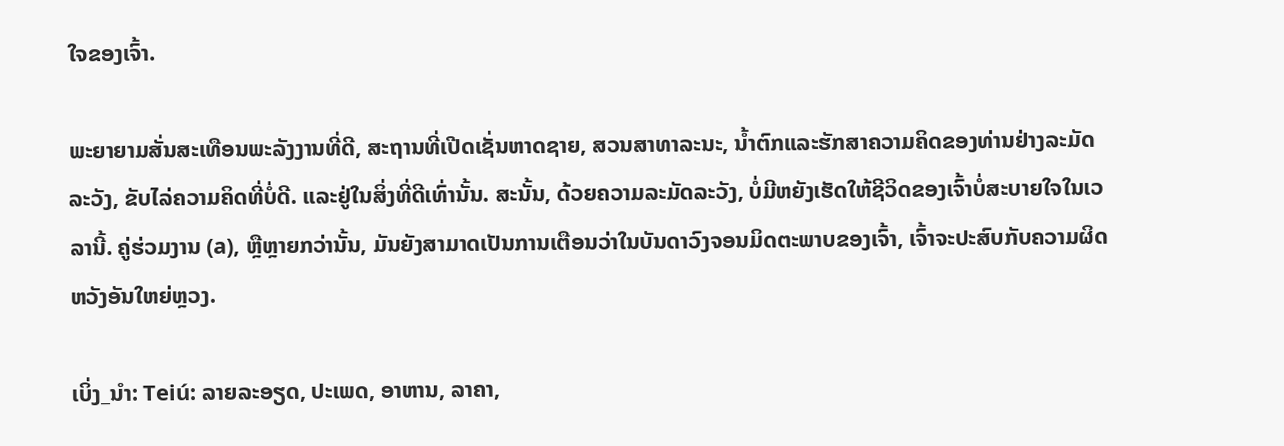ໃຈຂອງເຈົ້າ.

ພະຍາຍາມສັ່ນສະເທືອນພະລັງງານທີ່ດີ, ສະຖານທີ່ເປີດເຊັ່ນຫາດຊາຍ, ສວນສາທາລະນະ, ນ້ຳຕົກແລະຮັກສາຄວາມຄິດຂອງທ່ານຢ່າງລະມັດລະວັງ, ຂັບໄລ່ຄວາມຄິດທີ່ບໍ່ດີ. ແລະຢູ່ໃນສິ່ງທີ່ດີເທົ່ານັ້ນ. ສະນັ້ນ, ດ້ວຍຄວາມລະມັດລະວັງ, ບໍ່ມີຫຍັງເຮັດໃຫ້ຊີວິດຂອງເຈົ້າບໍ່ສະບາຍໃຈໃນເວລານີ້. ຄູ່ຮ່ວມງານ (a), ຫຼືຫຼາຍກວ່ານັ້ນ, ມັນຍັງສາມາດເປັນການເຕືອນວ່າໃນບັນດາວົງຈອນມິດຕະພາບຂອງເຈົ້າ, ເຈົ້າຈະປະສົບກັບຄວາມຜິດຫວັງອັນໃຫຍ່ຫຼວງ.

ເບິ່ງ_ນຳ: Teiú: ລາຍລະອຽດ, ປະເພດ, ອາຫານ, ລາຄາ,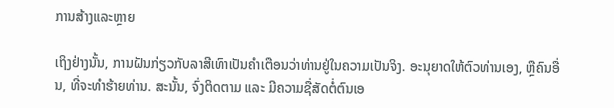ການສ້າງແລະຫຼາຍ

ເຖິງຢ່າງນັ້ນ, ການຝັນກ່ຽວກັບລາສີເທົາເປັນຄໍາເຕືອນວ່າທ່ານຢູ່ໃນຄວາມເປັນຈິງ. ອະນຸຍາດໃຫ້ຕົວທ່ານເອງ, ຫຼືຄົນອື່ນ, ທີ່ຈະທໍາຮ້າຍທ່ານ. ສະນັ້ນ, ຈົ່ງຕິດຕາມ ແລະ ມີຄວາມຊື່ສັດຕໍ່ຕົນເອ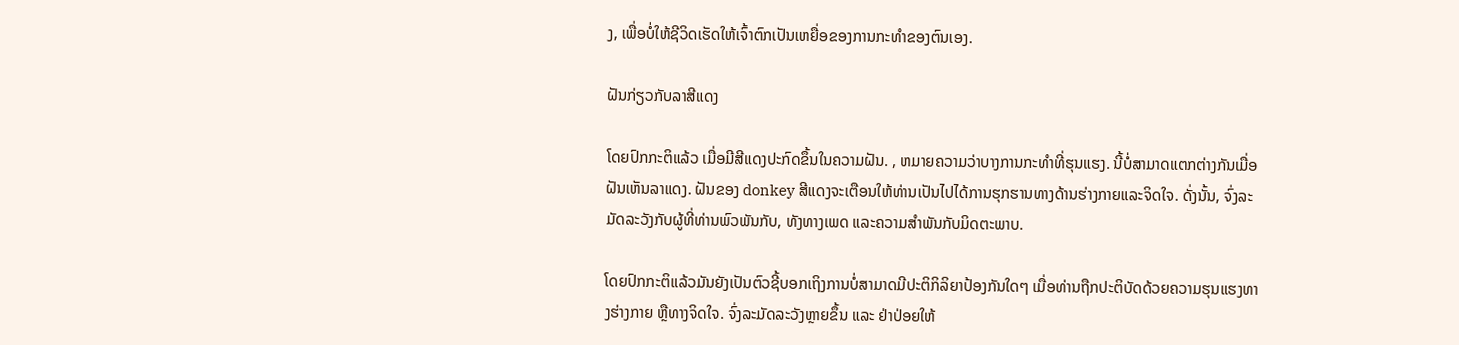ງ, ເພື່ອບໍ່ໃຫ້ຊີວິດເຮັດໃຫ້ເຈົ້າຕົກເປັນເຫຍື່ອຂອງການກະທໍາຂອງຕົນເອງ.

ຝັນກ່ຽວກັບລາສີແດງ

ໂດຍປົກກະຕິແລ້ວ ເມື່ອມີສີແດງປະກົດຂຶ້ນໃນຄວາມຝັນ. , ຫມາຍຄວາມວ່າບາງການກະທໍາທີ່ຮຸນແຮງ. ນີ້ບໍ່ສາມາດແຕກຕ່າງກັນເມື່ອຝັນເຫັນລາແດງ. ຝັນຂອງ donkey ສີແດງຈະເຕືອນໃຫ້ທ່ານເປັນໄປໄດ້ການຮຸກຮານທາງດ້ານຮ່າງກາຍແລະຈິດໃຈ. ດັ່ງນັ້ນ, ຈົ່ງລະມັດລະວັງກັບຜູ້ທີ່ທ່ານພົວພັນກັບ, ທັງທາງເພດ ແລະຄວາມສໍາພັນກັບມິດຕະພາບ.

ໂດຍປົກກະຕິແລ້ວມັນຍັງເປັນຕົວຊີ້ບອກເຖິງການບໍ່ສາມາດມີປະຕິກິລິຍາປ້ອງກັນໃດໆ ເມື່ອທ່ານຖືກປະຕິບັດດ້ວຍຄວາມຮຸນແຮງທາງຮ່າງກາຍ ຫຼືທາງຈິດໃຈ. ຈົ່ງລະມັດລະວັງຫຼາຍຂຶ້ນ ແລະ ຢ່າປ່ອຍໃຫ້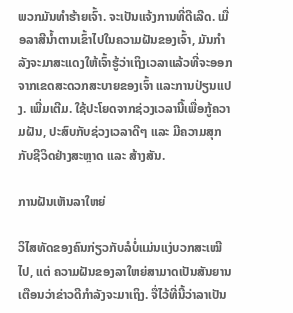ພວກມັນທຳຮ້າຍເຈົ້າ. ຈະເປັນແຈ້ງການທີ່ດີເລີດ. ເມື່ອລາສີນ້ຳຕານເຂົ້າໄປໃນຄວາມຝັນຂອງເຈົ້າ, ມັນກຳລັງຈະມາສະແດງໃຫ້ເຈົ້າຮູ້ວ່າເຖິງເວລາແລ້ວທີ່ຈະອອກຈາກເຂດສະດວກສະບາຍຂອງເຈົ້າ ແລະການປ່ຽນແປງ. ເພີ່ມເຕີມ. ໃຊ້ປະໂຍດຈາກຊ່ວງເວລານີ້ເພື່ອກູ້ຄວາມຝັນ, ປະສົບກັບຊ່ວງເວລາດີໆ ແລະ ມີຄວາມສຸກກັບຊີວິດຢ່າງສະຫຼາດ ແລະ ສ້າງສັນ.

ການຝັນເຫັນລາໃຫຍ່

ວິໄສທັດຂອງຄົນກ່ຽວກັບລໍບໍ່ແມ່ນແງ່ບວກສະເໝີໄປ, ແຕ່ ຄວາມຝັນຂອງລາໃຫຍ່ສາມາດເປັນສັນຍານເຕືອນວ່າຂ່າວດີກໍາລັງຈະມາເຖິງ. ຈື່ໄວ້ທີ່ນີ້ວ່າລາເປັນ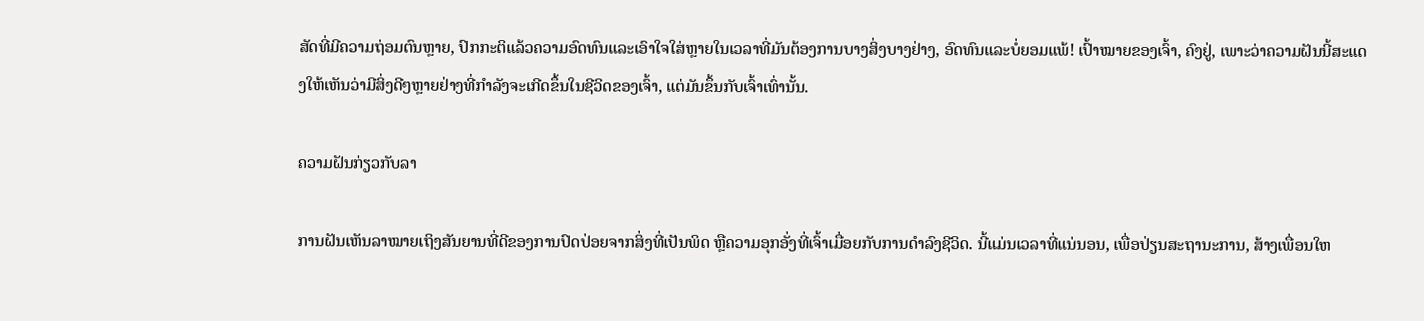ສັດທີ່ມີຄວາມຖ່ອມຕົນຫຼາຍ, ປົກກະຕິແລ້ວຄວາມອົດທົນແລະເອົາໃຈໃສ່ຫຼາຍໃນເວລາທີ່ມັນຕ້ອງການບາງສິ່ງບາງຢ່າງ, ອົດທົນແລະບໍ່ຍອມແພ້! ເປົ້າໝາຍຂອງເຈົ້າ, ຄົງຢູ່, ເພາະວ່າຄວາມຝັນນີ້ສະແດງໃຫ້ເຫັນວ່າມີສິ່ງດີໆຫຼາຍຢ່າງທີ່ກຳລັງຈະເກີດຂຶ້ນໃນຊີວິດຂອງເຈົ້າ, ແຕ່ມັນຂຶ້ນກັບເຈົ້າເທົ່ານັ້ນ.

ຄວາມຝັນກ່ຽວກັບລາ

ການຝັນເຫັນລາໝາຍເຖິງສັນຍານທີ່ດີຂອງການປົດປ່ອຍຈາກສິ່ງທີ່ເປັນພິດ ຫຼືຄວາມອຸກອັ່ງທີ່ເຈົ້າເມື່ອຍກັບການດຳລົງຊີວິດ. ນີ້ແມ່ນເວລາທີ່ແນ່ນອນ, ເພື່ອປ່ຽນສະຖານະການ, ສ້າງເພື່ອນໃຫ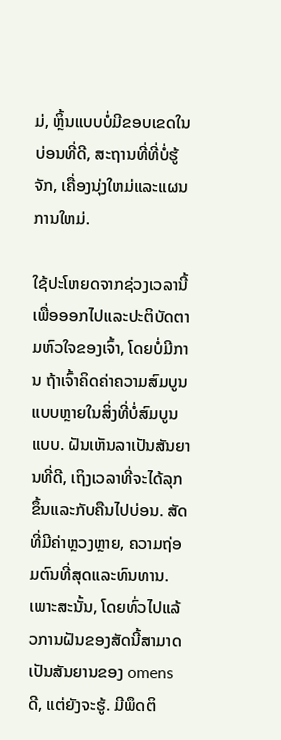ມ່, ຫຼິ້ນແບບບໍ່ມີຂອບເຂດໃນບ່ອນທີ່ດີ, ສະຖານທີ່ທີ່ບໍ່ຮູ້ຈັກ, ເຄື່ອງນຸ່ງໃຫມ່ແລະແຜນການໃຫມ່.

ໃຊ້ປະໂຫຍດຈາກຊ່ວງເວລານີ້ເພື່ອອອກໄປແລະປະຕິບັດຕາມຫົວໃຈຂອງເຈົ້າ, ໂດຍບໍ່ມີການ ຖ້າເຈົ້າຄິດຄ່າຄວາມສົມບູນແບບຫຼາຍໃນສິ່ງທີ່ບໍ່ສົມບູນແບບ. ຝັນເຫັນລາເປັນສັນຍານທີ່ດີ, ເຖິງເວລາທີ່ຈະໄດ້ລຸກຂຶ້ນແລະກັບຄືນໄປບ່ອນ. ສັດທີ່ມີຄ່າຫຼວງຫຼາຍ, ຄວາມຖ່ອມຕົນທີ່ສຸດແລະທົນທານ. ເພາະສະນັ້ນ, ໂດຍທົ່ວໄປແລ້ວການຝັນຂອງສັດນີ້ສາມາດເປັນສັນຍານຂອງ omens ດີ, ແຕ່ຍັງຈະຮູ້. ມີພຶດຕິ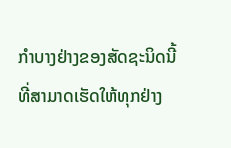ກຳບາງຢ່າງຂອງສັດຊະນິດນີ້ທີ່ສາມາດເຮັດໃຫ້ທຸກຢ່າງ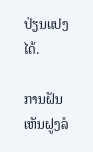ປ່ຽນແປງໄດ້.

ການຝັນເຫັນຝູງລໍ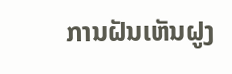ການຝັນເຫັນຝູງ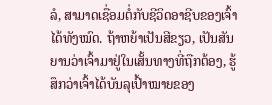ລໍ, ສາມາດເຊື່ອມຕໍ່ກັບຊີວິດອາຊີບຂອງເຈົ້າໄດ້ທັງໝົດ. ຖ້າຫຍ້າເປັນສີຂຽວ, ເປັນສັນຍານວ່າເຈົ້າມາຢູ່ໃນເສັ້ນທາງທີ່ຖືກຕ້ອງ, ຮູ້ສຶກວ່າເຈົ້າໄດ້ບັນລຸເປົ້າໝາຍຂອງ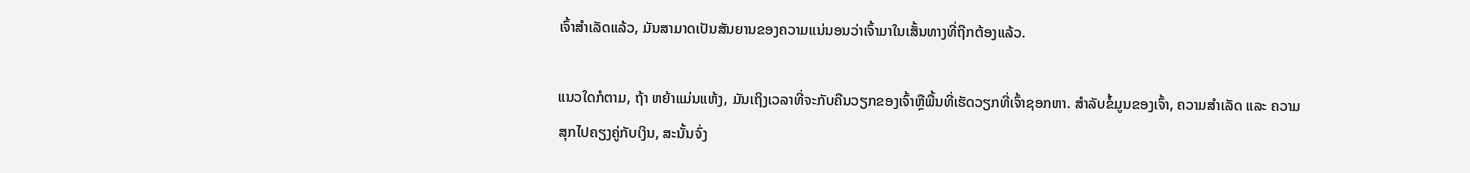ເຈົ້າສຳເລັດແລ້ວ, ມັນສາມາດເປັນສັນຍານຂອງຄວາມແນ່ນອນວ່າເຈົ້າມາໃນເສັ້ນທາງທີ່ຖືກຕ້ອງແລ້ວ.

ແນວໃດກໍຕາມ, ຖ້າ ຫຍ້າແມ່ນແຫ້ງ, ມັນເຖິງເວລາທີ່ຈະກັບຄືນວຽກຂອງເຈົ້າຫຼືພື້ນທີ່ເຮັດວຽກທີ່ເຈົ້າຊອກຫາ. ສຳລັບຂໍ້ມູນຂອງເຈົ້າ, ຄວາມສຳເລັດ ແລະ ຄວາມສຸກໄປຄຽງຄູ່ກັບເງິນ, ສະນັ້ນຈົ່ງ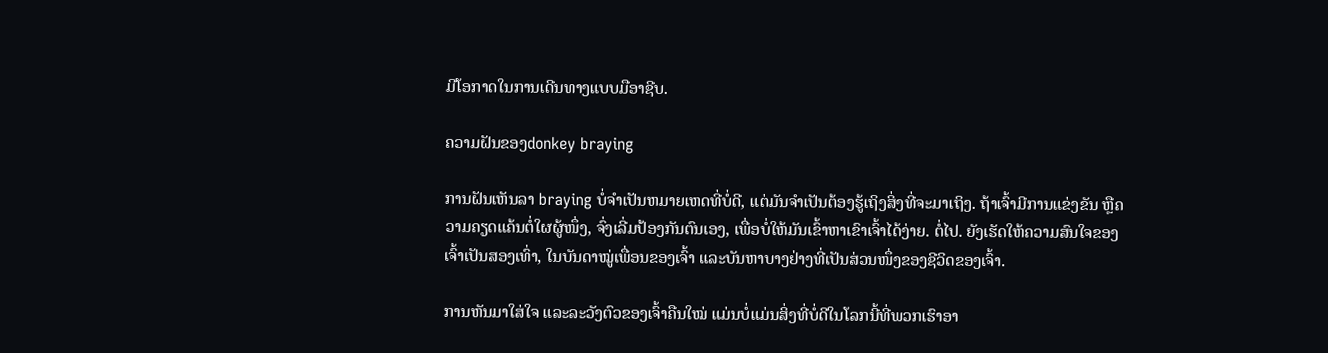ມີໂອກາດໃນການເດີນທາງແບບມືອາຊີບ.

ຄວາມຝັນຂອງdonkey braying

ການຝັນເຫັນລາ braying ບໍ່ຈໍາເປັນຫມາຍເຫດທີ່ບໍ່ດີ, ແຕ່ມັນຈໍາເປັນຕ້ອງຮູ້ເຖິງສິ່ງທີ່ຈະມາເຖິງ. ຖ້າເຈົ້າມີການແຂ່ງຂັນ ຫຼືຄວາມຄຽດແຄ້ນຕໍ່ໃຜຜູ້ໜຶ່ງ, ຈົ່ງເລີ່ມປ້ອງກັນຕົນເອງ, ເພື່ອບໍ່ໃຫ້ມັນເຂົ້າຫາເຂົາເຈົ້າໄດ້ງ່າຍ. ຕໍ່ໄປ. ຍັງເຮັດໃຫ້ຄວາມສົນໃຈຂອງເຈົ້າເປັນສອງເທົ່າ, ໃນບັນດາໝູ່ເພື່ອນຂອງເຈົ້າ ແລະບັນຫາບາງຢ່າງທີ່ເປັນສ່ວນໜຶ່ງຂອງຊີວິດຂອງເຈົ້າ.

ການຫັນມາໃສ່ໃຈ ແລະລະວັງຕົວຂອງເຈົ້າຄືນໃໝ່ ແມ່ນບໍ່ແມ່ນສິ່ງທີ່ບໍ່ດີໃນໂລກນີ້ທີ່ພວກເຮົາອາ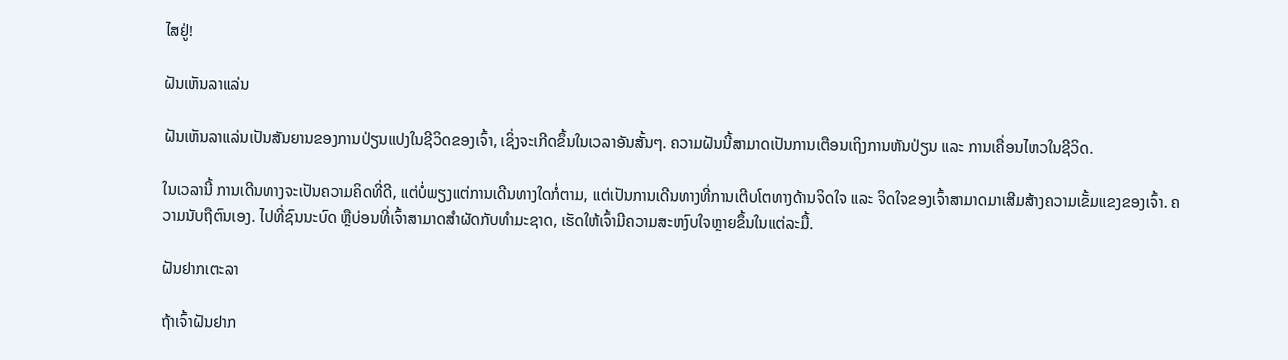ໄສຢູ່!

ຝັນເຫັນລາແລ່ນ

ຝັນເຫັນລາແລ່ນເປັນສັນຍານຂອງການປ່ຽນແປງໃນຊີວິດຂອງເຈົ້າ, ເຊິ່ງຈະເກີດຂຶ້ນໃນເວລາອັນສັ້ນໆ. ຄວາມຝັນນີ້ສາມາດເປັນການເຕືອນເຖິງການຫັນປ່ຽນ ແລະ ການເຄື່ອນໄຫວໃນຊີວິດ.

ໃນເວລານີ້ ການເດີນທາງຈະເປັນຄວາມຄິດທີ່ດີ, ແຕ່ບໍ່ພຽງແຕ່ການເດີນທາງໃດກໍ່ຕາມ, ແຕ່ເປັນການເດີນທາງທີ່ການເຕີບໂຕທາງດ້ານຈິດໃຈ ແລະ ຈິດໃຈຂອງເຈົ້າສາມາດມາເສີມສ້າງຄວາມເຂັ້ມແຂງຂອງເຈົ້າ. ຄວາມນັບຖືຕົນເອງ. ໄປທີ່ຊົນນະບົດ ຫຼືບ່ອນທີ່ເຈົ້າສາມາດສຳຜັດກັບທຳມະຊາດ, ເຮັດໃຫ້ເຈົ້າມີຄວາມສະຫງົບໃຈຫຼາຍຂຶ້ນໃນແຕ່ລະມື້.

ຝັນຢາກເຕະລາ

ຖ້າເຈົ້າຝັນຢາກ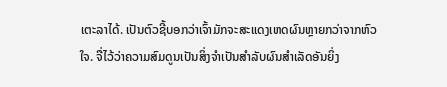ເຕະລາໄດ້. ເປັນຕົວຊີ້ບອກວ່າເຈົ້າມັກຈະສະແດງເຫດຜົນຫຼາຍກວ່າຈາກຫົວໃຈ. ຈື່ໄວ້ວ່າຄວາມສົມດູນເປັນສິ່ງຈໍາເປັນສໍາລັບຜົນສໍາເລັດອັນຍິ່ງ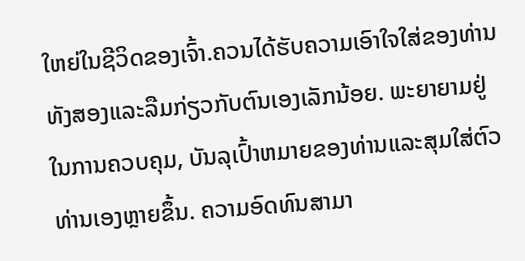ໃຫຍ່ໃນຊີວິດຂອງເຈົ້າ.ຄວນໄດ້ຮັບຄວາມເອົາໃຈໃສ່ຂອງທ່ານທັງສອງແລະລືມກ່ຽວກັບຕົນເອງເລັກນ້ອຍ. ພະຍາຍາມຢູ່ໃນການຄວບຄຸມ, ບັນລຸເປົ້າຫມາຍຂອງທ່ານແລະສຸມໃສ່ຕົວທ່ານເອງຫຼາຍຂຶ້ນ. ຄວາມອົດທົນສາມາ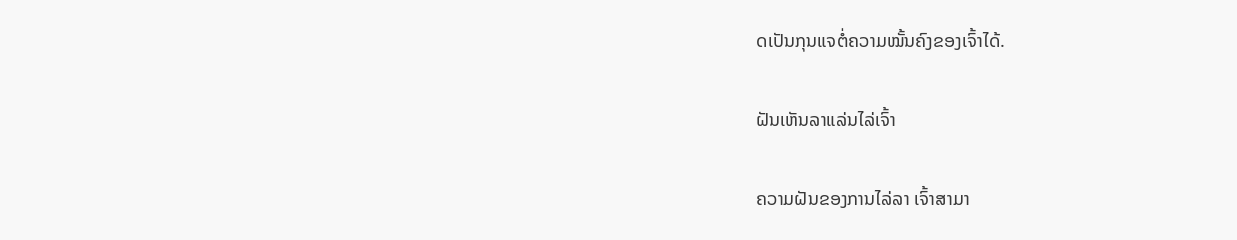ດເປັນກຸນແຈຕໍ່ຄວາມໝັ້ນຄົງຂອງເຈົ້າໄດ້.

ຝັນເຫັນລາແລ່ນໄລ່ເຈົ້າ

ຄວາມຝັນຂອງການໄລ່ລາ ເຈົ້າສາມາ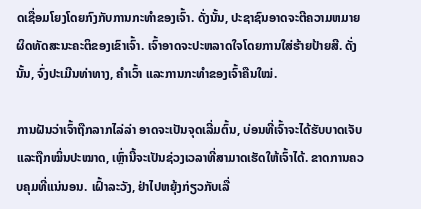ດເຊື່ອມໂຍງໂດຍກົງກັບການກະທຳຂອງເຈົ້າ. ດັ່ງນັ້ນ, ປະຊາຊົນອາດຈະຕີຄວາມຫມາຍຜິດທັດສະນະຄະຕິຂອງເຂົາເຈົ້າ. ເຈົ້າອາດຈະປະຫລາດໃຈໂດຍການໃສ່ຮ້າຍປ້າຍສີ. ດັ່ງນັ້ນ, ຈົ່ງປະເມີນທ່າທາງ, ຄໍາເວົ້າ ແລະການກະທໍາຂອງເຈົ້າຄືນໃໝ່.

ການຝັນວ່າເຈົ້າຖືກລາກໄລ່ລ່າ ອາດຈະເປັນຈຸດເລີ່ມຕົ້ນ, ບ່ອນທີ່ເຈົ້າຈະໄດ້ຮັບບາດເຈັບ ແລະຖືກໝິ່ນປະໝາດ, ເຫຼົ່ານີ້ຈະເປັນຊ່ວງເວລາທີ່ສາມາດເຮັດໃຫ້ເຈົ້າໄດ້. ຂາດການຄວບຄຸມທີ່ແນ່ນອນ. ເຝົ້າລະວັງ, ຢ່າໄປຫຍຸ້ງກ່ຽວກັບເລື່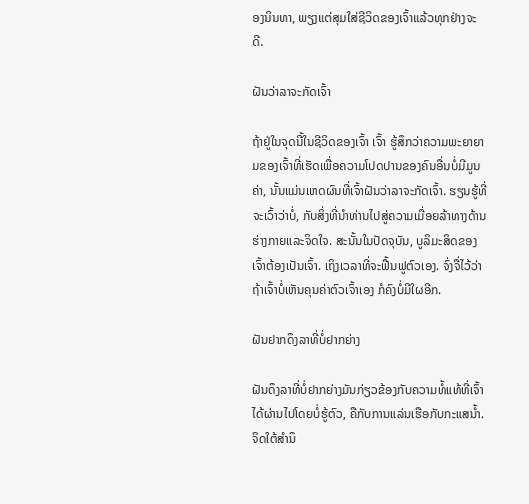ອງນິນທາ, ພຽງແຕ່ສຸມໃສ່ຊີວິດຂອງເຈົ້າແລ້ວທຸກຢ່າງຈະດີ.

ຝັນວ່າລາຈະກັດເຈົ້າ

ຖ້າຢູ່ໃນຈຸດນີ້ໃນຊີວິດຂອງເຈົ້າ ເຈົ້າ ຮູ້ສຶກວ່າຄວາມພະຍາຍາມຂອງເຈົ້າທີ່ເຮັດເພື່ອຄວາມໂປດປານຂອງຄົນອື່ນບໍ່ມີມູນຄ່າ, ນັ້ນແມ່ນເຫດຜົນທີ່ເຈົ້າຝັນວ່າລາຈະກັດເຈົ້າ. ຮຽນຮູ້ທີ່ຈະເວົ້າວ່າບໍ່, ກັບສິ່ງທີ່ນໍາທ່ານໄປສູ່ຄວາມເມື່ອຍລ້າທາງດ້ານຮ່າງກາຍແລະຈິດໃຈ. ສະນັ້ນໃນປັດຈຸບັນ, ບູລິມະສິດຂອງເຈົ້າຕ້ອງເປັນເຈົ້າ. ເຖິງເວລາທີ່ຈະຟື້ນຟູຕົວເອງ. ຈົ່ງຈື່ໄວ້ວ່າ ຖ້າເຈົ້າບໍ່ເຫັນຄຸນຄ່າຕົວເຈົ້າເອງ ກໍຄົງບໍ່ມີໃຜອີກ.

ຝັນຢາກດຶງລາທີ່ບໍ່ຢາກຍ່າງ

ຝັນດຶງລາທີ່ບໍ່ຢາກຍ່າງມັນກ່ຽວຂ້ອງກັບຄວາມທໍ້ແທ້ທີ່ເຈົ້າໄດ້ຜ່ານໄປໂດຍບໍ່ຮູ້ຕົວ, ຄືກັບການແລ່ນເຮືອກັບກະແສນໍ້າ. ຈິດໃຕ້ສຳນຶ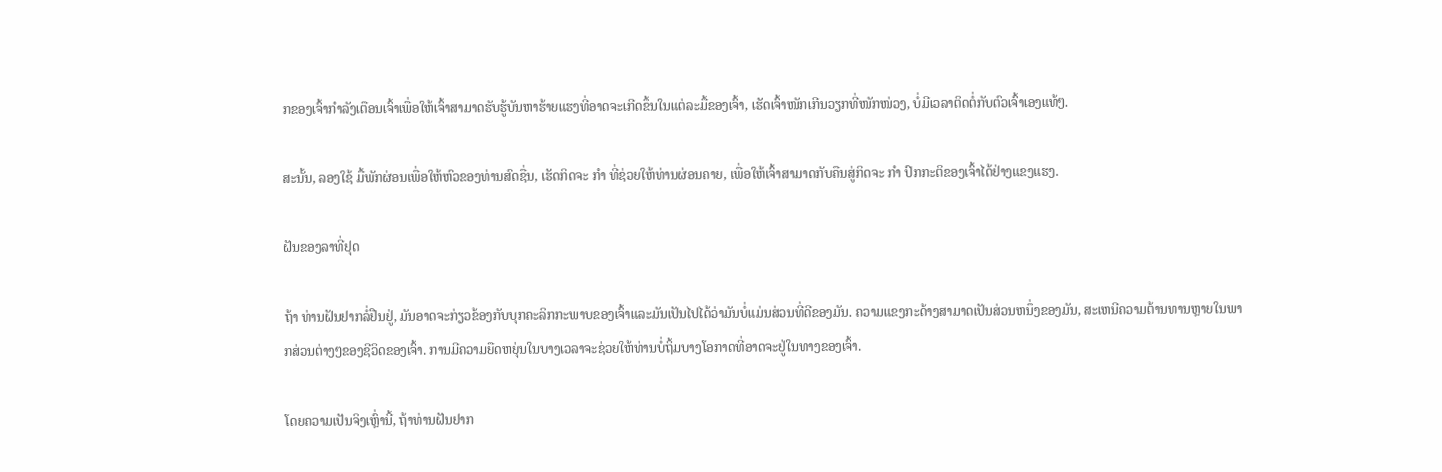ກຂອງເຈົ້າກຳລັງເຕືອນເຈົ້າເພື່ອໃຫ້ເຈົ້າສາມາດຮັບຮູ້ບັນຫາຮ້າຍແຮງທີ່ອາດຈະເກີດຂຶ້ນໃນແຕ່ລະມື້ຂອງເຈົ້າ, ເຮັດເຈົ້າໜັກເກີນວຽກທີ່ໜັກໜ່ວງ, ບໍ່ມີເວລາຕິດຕໍ່ກັບຕົວເຈົ້າເອງແທ້ໆ.

ສະນັ້ນ, ລອງໃຊ້ ມື້ພັກຜ່ອນເພື່ອໃຫ້ຫົວຂອງທ່ານສົດຊື່ນ, ເຮັດກິດຈະ ກຳ ທີ່ຊ່ວຍໃຫ້ທ່ານຜ່ອນຄາຍ, ເພື່ອໃຫ້ເຈົ້າສາມາດກັບຄືນສູ່ກິດຈະ ກຳ ປົກກະຕິຂອງເຈົ້າໄດ້ຢ່າງແຂງແຮງ.

ຝັນຂອງລາທີ່ຢຸດ

ຖ້າ ທ່ານຝັນຢາກລໍ່ຢືນຢູ່, ມັນອາດຈະກ່ຽວຂ້ອງກັບບຸກຄະລິກກະພາບຂອງເຈົ້າແລະມັນເປັນໄປໄດ້ວ່າມັນບໍ່ແມ່ນສ່ວນທີ່ດີຂອງມັນ. ຄວາມແຂງກະດ້າງສາມາດເປັນສ່ວນຫນຶ່ງຂອງມັນ, ສະເຫນີຄວາມຕ້ານທານຫຼາຍໃນພາກສ່ວນຕ່າງໆຂອງຊີວິດຂອງເຈົ້າ. ການມີຄວາມຍືດຫຍຸ່ນໃນບາງເວລາຈະຊ່ວຍໃຫ້ທ່ານບໍ່ຖິ້ມບາງໂອກາດທີ່ອາດຈະຢູ່ໃນທາງຂອງເຈົ້າ.

ໂດຍຄວາມເປັນຈິງເຫຼົ່ານີ້, ຖ້າທ່ານຝັນຢາກ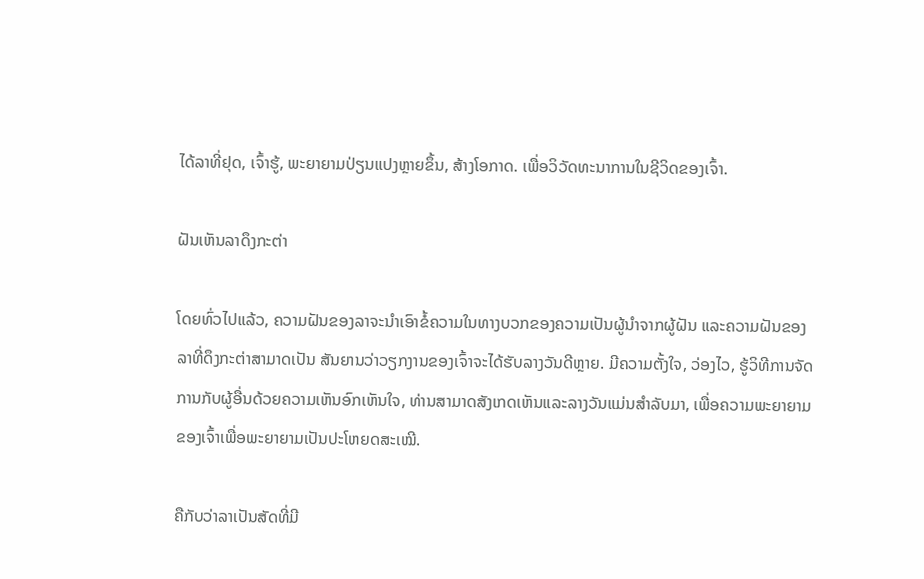ໄດ້ລາທີ່ຢຸດ, ເຈົ້າຮູ້, ພະຍາຍາມປ່ຽນແປງຫຼາຍຂຶ້ນ, ສ້າງໂອກາດ. ເພື່ອວິວັດທະນາການໃນຊີວິດຂອງເຈົ້າ.

ຝັນເຫັນລາດຶງກະຕ່າ

ໂດຍທົ່ວໄປແລ້ວ, ຄວາມຝັນຂອງລາຈະນໍາເອົາຂໍ້ຄວາມໃນທາງບວກຂອງຄວາມເປັນຜູ້ນໍາຈາກຜູ້ຝັນ ແລະຄວາມຝັນຂອງລາທີ່ດຶງກະຕ່າສາມາດເປັນ ສັນຍານວ່າວຽກງານຂອງເຈົ້າຈະໄດ້ຮັບລາງວັນດີຫຼາຍ. ມີຄວາມຕັ້ງໃຈ, ວ່ອງໄວ, ຮູ້ວິທີການຈັດການກັບຜູ້ອື່ນດ້ວຍຄວາມເຫັນອົກເຫັນໃຈ, ທ່ານສາມາດສັງເກດເຫັນແລະລາງວັນແມ່ນສໍາລັບມາ, ເພື່ອຄວາມພະຍາຍາມຂອງເຈົ້າເພື່ອພະຍາຍາມເປັນປະໂຫຍດສະເໝີ.

ຄືກັບວ່າລາເປັນສັດທີ່ມີ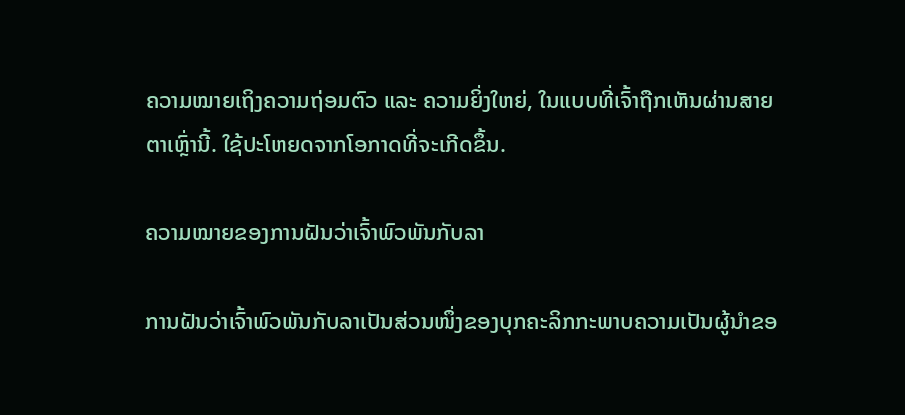ຄວາມໝາຍເຖິງຄວາມຖ່ອມຕົວ ແລະ ຄວາມຍິ່ງໃຫຍ່, ໃນແບບທີ່ເຈົ້າຖືກເຫັນຜ່ານສາຍຕາເຫຼົ່ານີ້. ໃຊ້ປະໂຫຍດຈາກໂອກາດທີ່ຈະເກີດຂຶ້ນ.

ຄວາມໝາຍຂອງການຝັນວ່າເຈົ້າພົວພັນກັບລາ

ການຝັນວ່າເຈົ້າພົວພັນກັບລາເປັນສ່ວນໜຶ່ງຂອງບຸກຄະລິກກະພາບຄວາມເປັນຜູ້ນໍາຂອ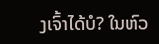ງເຈົ້າໄດ້ບໍ? ໃນຫົວ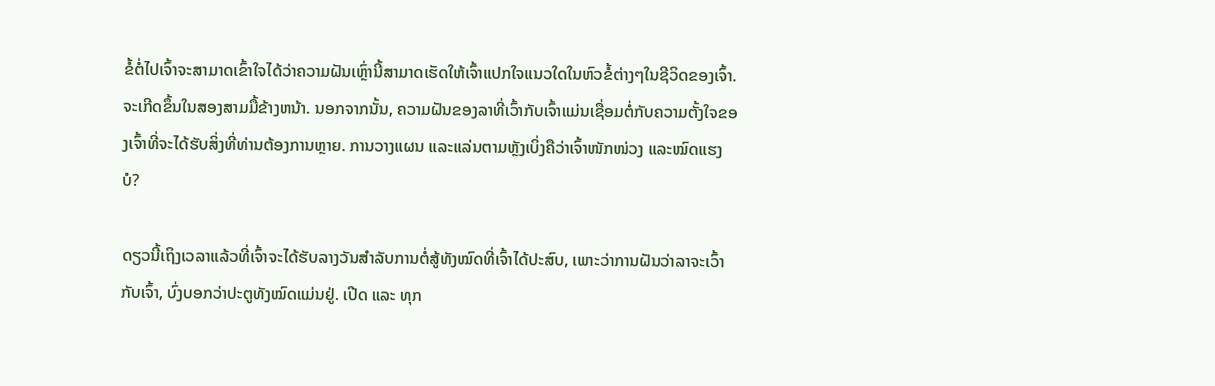ຂໍ້ຕໍ່ໄປເຈົ້າຈະສາມາດເຂົ້າໃຈໄດ້ວ່າຄວາມຝັນເຫຼົ່ານີ້ສາມາດເຮັດໃຫ້ເຈົ້າແປກໃຈແນວໃດໃນຫົວຂໍ້ຕ່າງໆໃນຊີວິດຂອງເຈົ້າ. ຈະເກີດຂຶ້ນໃນສອງສາມມື້ຂ້າງຫນ້າ. ນອກຈາກນັ້ນ, ຄວາມຝັນຂອງລາທີ່ເວົ້າກັບເຈົ້າແມ່ນເຊື່ອມຕໍ່ກັບຄວາມຕັ້ງໃຈຂອງເຈົ້າທີ່ຈະໄດ້ຮັບສິ່ງທີ່ທ່ານຕ້ອງການຫຼາຍ. ການວາງແຜນ ແລະແລ່ນຕາມຫຼັງເບິ່ງຄືວ່າເຈົ້າໜັກໜ່ວງ ແລະໝົດແຮງບໍ?

ດຽວນີ້ເຖິງເວລາແລ້ວທີ່ເຈົ້າຈະໄດ້ຮັບລາງວັນສຳລັບການຕໍ່ສູ້ທັງໝົດທີ່ເຈົ້າໄດ້ປະສົບ, ເພາະວ່າການຝັນວ່າລາຈະເວົ້າກັບເຈົ້າ, ບົ່ງບອກວ່າປະຕູທັງໝົດແມ່ນຢູ່. ເປີດ ແລະ ທຸກ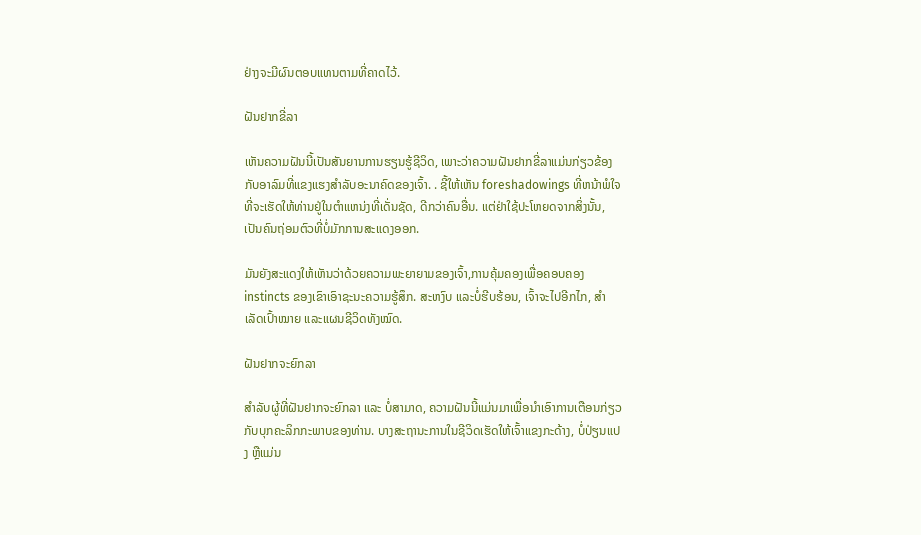ຢ່າງຈະມີຜົນຕອບແທນຕາມທີ່ຄາດໄວ້.

ຝັນຢາກຂີ່ລາ

ເຫັນຄວາມຝັນນີ້ເປັນສັນຍານການຮຽນຮູ້ຊີວິດ, ເພາະວ່າຄວາມຝັນຢາກຂີ່ລາແມ່ນກ່ຽວຂ້ອງກັບອາລົມທີ່ແຂງແຮງສຳລັບອະນາຄົດຂອງເຈົ້າ. . ຊີ້ໃຫ້ເຫັນ foreshadowings ທີ່ຫນ້າພໍໃຈທີ່ຈະເຮັດໃຫ້ທ່ານຢູ່ໃນຕໍາແຫນ່ງທີ່ເດັ່ນຊັດ, ດີກວ່າຄົນອື່ນ. ແຕ່ຢ່າໃຊ້ປະໂຫຍດຈາກສິ່ງນັ້ນ, ເປັນຄົນຖ່ອມຕົວທີ່ບໍ່ມັກການສະແດງອອກ.

ມັນຍັງສະແດງໃຫ້ເຫັນວ່າດ້ວຍຄວາມພະຍາຍາມຂອງເຈົ້າ,ການຄຸ້ມຄອງເພື່ອຄອບຄອງ instincts ຂອງເຂົາເອົາຊະນະຄວາມຮູ້ສຶກ. ສະຫງົບ ແລະບໍ່ຮີບຮ້ອນ, ເຈົ້າຈະໄປອີກໄກ, ສຳເລັດເປົ້າໝາຍ ແລະແຜນຊີວິດທັງໝົດ.

ຝັນຢາກຈະຍົກລາ

ສຳລັບຜູ້ທີ່ຝັນຢາກຈະຍົກລາ ແລະ ບໍ່ສາມາດ, ຄວາມຝັນນີ້ແມ່ນມາເພື່ອນໍາເອົາການເຕືອນກ່ຽວກັບບຸກຄະລິກກະພາບຂອງທ່ານ. ບາງສະຖານະການໃນຊີວິດເຮັດໃຫ້ເຈົ້າແຂງກະດ້າງ, ບໍ່ປ່ຽນແປງ ຫຼືແມ່ນ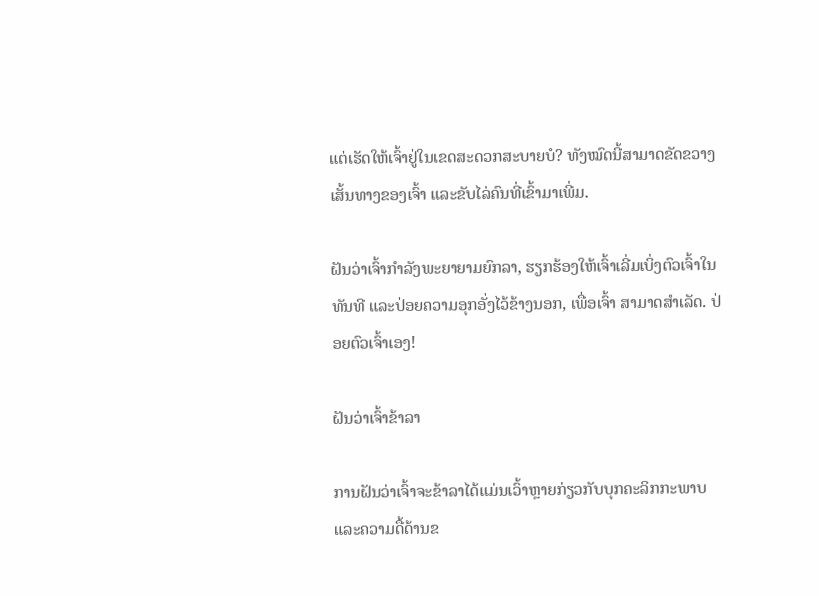ແຕ່ເຮັດໃຫ້ເຈົ້າຢູ່ໃນເຂດສະດວກສະບາຍບໍ? ທັງໝົດນີ້ສາມາດຂັດຂວາງເສັ້ນທາງຂອງເຈົ້າ ແລະຂັບໄລ່ຄົນທີ່ເຂົ້າມາເພີ່ມ.

ຝັນວ່າເຈົ້າກຳລັງພະຍາຍາມຍົກລາ, ຮຽກຮ້ອງໃຫ້ເຈົ້າເລີ່ມເບິ່ງຕົວເຈົ້າໃນທັນທີ ແລະປ່ອຍຄວາມອຸກອັ່ງໄວ້ຂ້າງນອກ, ເພື່ອເຈົ້າ ສາມາດສໍາເລັດ. ປ່ອຍຕົວເຈົ້າເອງ!

ຝັນວ່າເຈົ້າຂ້າລາ

ການຝັນວ່າເຈົ້າຈະຂ້າລາໄດ້ແມ່ນເວົ້າຫຼາຍກ່ຽວກັບບຸກຄະລິກກະພາບແລະຄວາມດື້ດ້ານຂ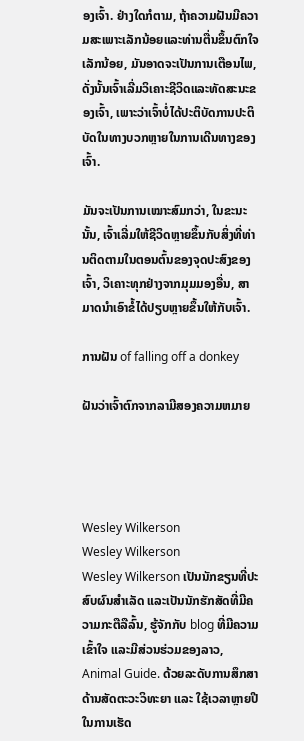ອງເຈົ້າ. ຢ່າງໃດກໍຕາມ, ຖ້າຄວາມຝັນມີຄວາມສະເພາະເລັກນ້ອຍແລະທ່ານຕື່ນຂຶ້ນຕົກໃຈເລັກນ້ອຍ, ມັນອາດຈະເປັນການເຕືອນໄພ, ດັ່ງນັ້ນເຈົ້າເລີ່ມວິເຄາະຊີວິດແລະທັດສະນະຂອງເຈົ້າ, ເພາະວ່າເຈົ້າບໍ່ໄດ້ປະຕິບັດການປະຕິບັດໃນທາງບວກຫຼາຍໃນການເດີນທາງຂອງເຈົ້າ.

ມັນຈະເປັນການເໝາະສົມກວ່າ, ໃນຂະນະນັ້ນ, ເຈົ້າເລີ່ມໃຫ້ຊີວິດຫຼາຍຂຶ້ນກັບສິ່ງທີ່ທ່ານຕິດຕາມໃນຕອນຕົ້ນຂອງຈຸດປະສົງຂອງເຈົ້າ, ວິເຄາະທຸກຢ່າງຈາກມຸມມອງອື່ນ, ສາມາດນຳເອົາຂໍ້ໄດ້ປຽບຫຼາຍຂຶ້ນໃຫ້ກັບເຈົ້າ.

ການຝັນ of falling off a donkey

ຝັນວ່າເຈົ້າຕົກຈາກລາມີສອງຄວາມຫມາຍ




Wesley Wilkerson
Wesley Wilkerson
Wesley Wilkerson ເປັນນັກຂຽນທີ່ປະສົບຜົນສຳເລັດ ແລະເປັນນັກຮັກສັດທີ່ມີຄວາມກະຕືລືລົ້ນ, ຮູ້ຈັກກັບ blog ທີ່ມີຄວາມເຂົ້າໃຈ ແລະມີສ່ວນຮ່ວມຂອງລາວ, Animal Guide. ດ້ວຍລະດັບການສຶກສາດ້ານສັດຕະວະວິທະຍາ ແລະ ໃຊ້ເວລາຫຼາຍປີໃນການເຮັດ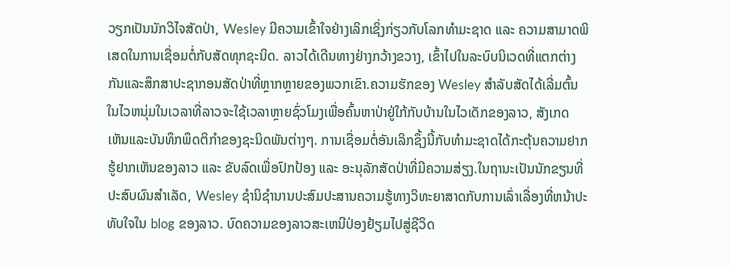ວຽກເປັນນັກວິໄຈສັດປ່າ, Wesley ມີຄວາມເຂົ້າໃຈຢ່າງເລິກເຊິ່ງກ່ຽວກັບໂລກທຳມະຊາດ ແລະ ຄວາມສາມາດພິເສດໃນການເຊື່ອມຕໍ່ກັບສັດທຸກຊະນິດ. ລາວໄດ້ເດີນທາງຢ່າງກວ້າງຂວາງ, ເຂົ້າໄປໃນລະບົບນິເວດທີ່ແຕກຕ່າງກັນແລະສຶກສາປະຊາກອນສັດປ່າທີ່ຫຼາກຫຼາຍຂອງພວກເຂົາ.ຄວາມຮັກຂອງ Wesley ສໍາລັບສັດໄດ້ເລີ່ມຕົ້ນໃນໄວຫນຸ່ມໃນເວລາທີ່ລາວຈະໃຊ້ເວລາຫຼາຍຊົ່ວໂມງເພື່ອຄົ້ນຫາປ່າຢູ່ໃກ້ກັບບ້ານໃນໄວເດັກຂອງລາວ, ສັງເກດເຫັນແລະບັນທຶກພຶດຕິກໍາຂອງຊະນິດພັນຕ່າງໆ. ການເຊື່ອມຕໍ່ອັນເລິກຊຶ້ງນີ້ກັບທຳມະຊາດໄດ້ກະຕຸ້ນຄວາມຢາກຮູ້ຢາກເຫັນຂອງລາວ ແລະ ຂັບລົດເພື່ອປົກປ້ອງ ແລະ ອະນຸລັກສັດປ່າທີ່ມີຄວາມສ່ຽງ.ໃນຖານະເປັນນັກຂຽນທີ່ປະສົບຜົນສໍາເລັດ, Wesley ຊໍານິຊໍານານປະສົມປະສານຄວາມຮູ້ທາງວິທະຍາສາດກັບການເລົ່າເລື່ອງທີ່ຫນ້າປະທັບໃຈໃນ blog ຂອງລາວ. ບົດຄວາມຂອງລາວສະເຫນີປ່ອງຢ້ຽມໄປສູ່ຊີວິດ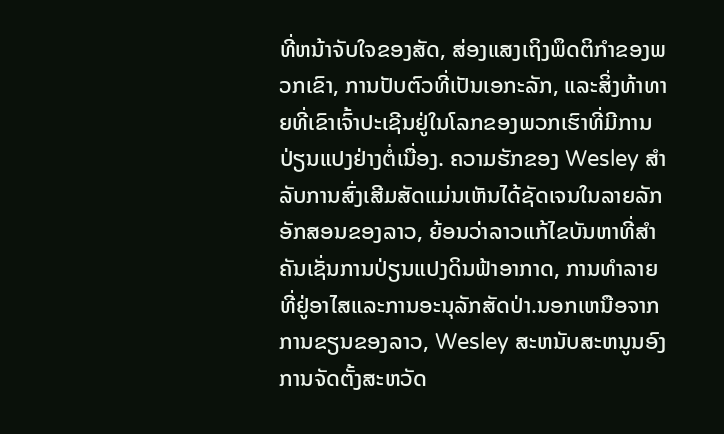ທີ່ຫນ້າຈັບໃຈຂອງສັດ, ສ່ອງແສງເຖິງພຶດຕິກໍາຂອງພວກເຂົາ, ການປັບຕົວທີ່ເປັນເອກະລັກ, ແລະສິ່ງທ້າທາຍທີ່ເຂົາເຈົ້າປະເຊີນຢູ່ໃນໂລກຂອງພວກເຮົາທີ່ມີການປ່ຽນແປງຢ່າງຕໍ່ເນື່ອງ. ຄວາມຮັກຂອງ Wesley ສໍາລັບການສົ່ງເສີມສັດແມ່ນເຫັນໄດ້ຊັດເຈນໃນລາຍລັກອັກສອນຂອງລາວ, ຍ້ອນວ່າລາວແກ້ໄຂບັນຫາທີ່ສໍາຄັນເຊັ່ນການປ່ຽນແປງດິນຟ້າອາກາດ, ການທໍາລາຍທີ່ຢູ່ອາໄສແລະການອະນຸລັກສັດປ່າ.ນອກເຫນືອຈາກການຂຽນຂອງລາວ, Wesley ສະຫນັບສະຫນູນອົງການຈັດຕັ້ງສະຫວັດ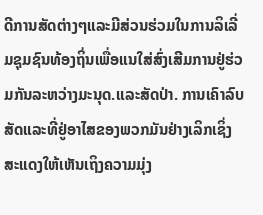ດີການສັດຕ່າງໆແລະມີສ່ວນຮ່ວມໃນການລິເລີ່ມຊຸມຊົນທ້ອງຖິ່ນເພື່ອແນໃສ່ສົ່ງເສີມການຢູ່ຮ່ວມກັນລະຫວ່າງມະນຸດ.ແລະສັດປ່າ. ການເຄົາລົບສັດແລະທີ່ຢູ່ອາໄສຂອງພວກມັນຢ່າງເລິກເຊິ່ງສະແດງໃຫ້ເຫັນເຖິງຄວາມມຸ່ງ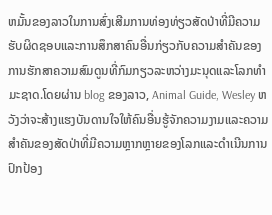ຫມັ້ນຂອງລາວໃນການສົ່ງເສີມການທ່ອງທ່ຽວສັດປ່າທີ່ມີຄວາມຮັບຜິດຊອບແລະການສຶກສາຄົນອື່ນກ່ຽວກັບຄວາມສໍາຄັນຂອງການຮັກສາຄວາມສົມດູນທີ່ກົມກຽວລະຫວ່າງມະນຸດແລະໂລກທໍາມະຊາດ.ໂດຍຜ່ານ blog ຂອງລາວ, Animal Guide, Wesley ຫວັງວ່າຈະສ້າງແຮງບັນດານໃຈໃຫ້ຄົນອື່ນຮູ້ຈັກຄວາມງາມແລະຄວາມສໍາຄັນຂອງສັດປ່າທີ່ມີຄວາມຫຼາກຫຼາຍຂອງໂລກແລະດໍາເນີນການປົກປ້ອງ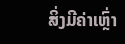ສິ່ງມີຄ່າເຫຼົ່າ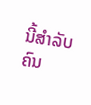ນີ້ສໍາລັບຄົນ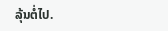ລຸ້ນຕໍ່ໄປ.